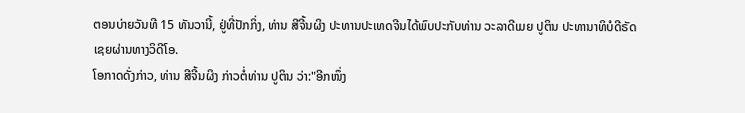ຕອນບ່າຍວັນທີ 15 ທັນວານີ້, ຢູ່ທີ່ປັກກິ່ງ, ທ່ານ ສີຈີ້ນຜິງ ປະທານປະເທດຈີນໄດ້ພົບປະກັບທ່ານ ວະລາດີເມຍ ປູຕິນ ປະທານາທິບໍດີຣັດເຊຍຜ່ານທາງວິດີໂອ.
ໂອກາດດັ່ງກ່າວ, ທ່ານ ສີຈີ້ນຜິງ ກ່າວຕໍ່ທ່ານ ປູຕິນ ວ່າ:"ອີກໜຶ່ງ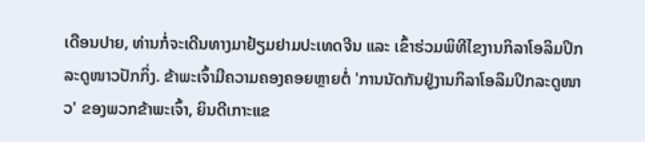ເດືອນປາຍ, ທ່ານກໍ່ຈະເດີນທາງມາຢ້ຽມຢາມປະເທດຈີນ ແລະ ເຂົ້າຮ່ວມພິທີໄຂງານກິລາໂອລິມປິກລະດູໜາວປັກກິ່ງ. ຂ້າພະເຈົ້າມີຄວາມຄອງຄອຍຫຼາຍຕໍ່ 'ການນັດກັນຢູ່ງານກິລາໂອລິມປິກລະດູໜາວ' ຂອງພວກຂ້າພະເຈົ້າ, ຍິນດີເກາະແຂ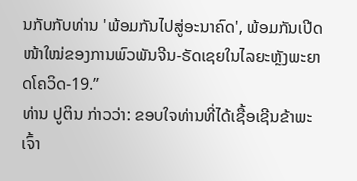ນກັບກັບທ່ານ 'ພ້ອມກັນໄປສູ່ອະນາຄົດ', ພ້ອມກັນເປີດໜ້າໃໝ່ຂອງການພົວພັນຈີນ-ຣັດເຊຍໃນໄລຍະຫຼັງພະຍາດໂຄວິດ-19.”
ທ່ານ ປູຕິນ ກ່າວວ່າ: ຂອບໃຈທ່ານທີ່ໄດ້ເຊື້ອເຊີນຂ້າພະເຈົ້າ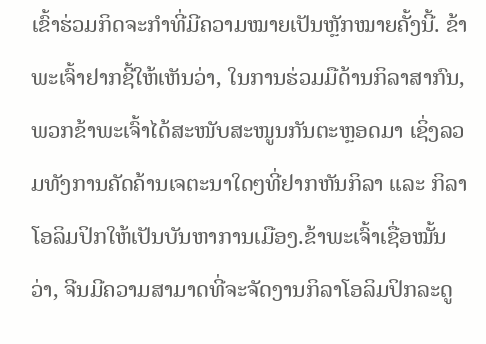ເຂົ້າຮ່ວມກິດຈະກຳທີ່ມີຄວາມໝາຍເປັນຫຼັກໝາຍຄັ້ງນີ້. ຂ້າພະເຈົ້າຢາກຊີ້ໃຫ້ເຫັນວ່າ, ໃນການຮ່ວມມືດ້ານກິລາສາກົນ, ພວກຂ້າພະເຈົ້າໄດ້ສະໜັບສະໜູນກັນຕະຫຼອດມາ ເຊິ່ງລວມທັງການຄັດຄ້ານເຈຕະນາໃດໆທີ່ຢາກຫັນກິລາ ແລະ ກິລາໂອລິມປິກໃຫ້ເປັນບັນຫາການເມືອງ.ຂ້າພະເຈົ້າເຊື່ອໝັ້ນວ່າ, ຈີນມີຄວາມສາມາດທີ່ຈະຈັດງານກິລາໂອລິມປິກລະດູ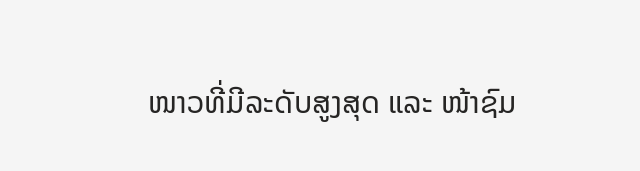ໜາວທີ່ມີລະດັບສູງສຸດ ແລະ ໜ້າຊົມ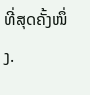ທີ່ສຸດຄັ້ງໜຶ່ງ.